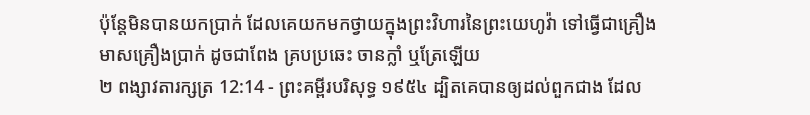ប៉ុន្តែមិនបានយកប្រាក់ ដែលគេយកមកថ្វាយក្នុងព្រះវិហារនៃព្រះយេហូវ៉ា ទៅធ្វើជាគ្រឿងមាសគ្រឿងប្រាក់ ដូចជាពែង គ្របប្រឆេះ ចានក្លាំ ឬត្រែឡើយ
២ ពង្សាវតារក្សត្រ 12:14 - ព្រះគម្ពីរបរិសុទ្ធ ១៩៥៤ ដ្បិតគេបានឲ្យដល់ពួកជាង ដែល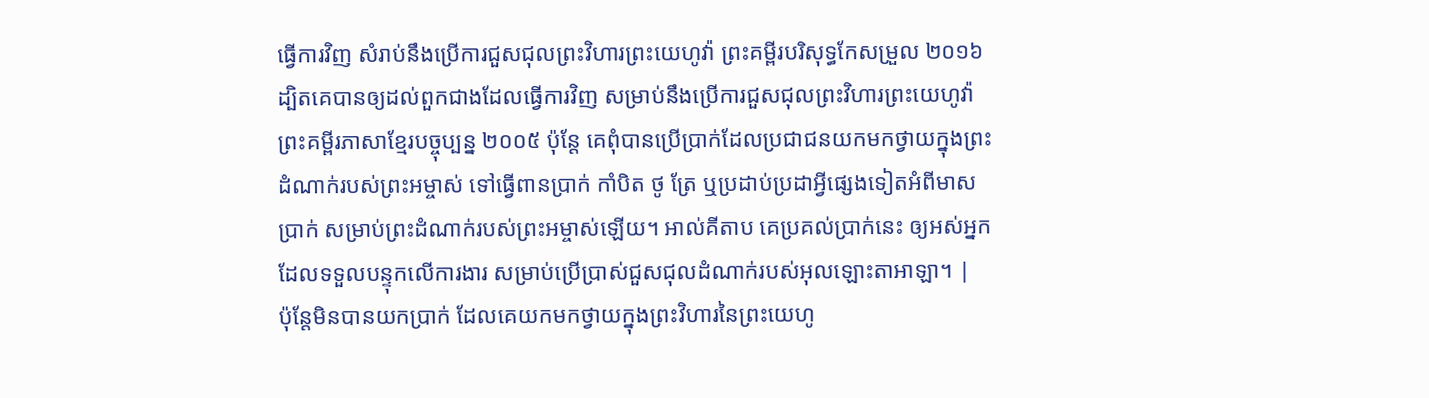ធ្វើការវិញ សំរាប់នឹងប្រើការជួសជុលព្រះវិហារព្រះយេហូវ៉ា ព្រះគម្ពីរបរិសុទ្ធកែសម្រួល ២០១៦ ដ្បិតគេបានឲ្យដល់ពួកជាងដែលធ្វើការវិញ សម្រាប់នឹងប្រើការជួសជុលព្រះវិហារព្រះយេហូវ៉ា ព្រះគម្ពីរភាសាខ្មែរបច្ចុប្បន្ន ២០០៥ ប៉ុន្តែ គេពុំបានប្រើប្រាក់ដែលប្រជាជនយកមកថ្វាយក្នុងព្រះដំណាក់របស់ព្រះអម្ចាស់ ទៅធ្វើពានប្រាក់ កាំបិត ថូ ត្រែ ឬប្រដាប់ប្រដាអ្វីផ្សេងទៀតអំពីមាស ប្រាក់ សម្រាប់ព្រះដំណាក់របស់ព្រះអម្ចាស់ឡើយ។ អាល់គីតាប គេប្រគល់ប្រាក់នេះ ឲ្យអស់អ្នកដែលទទួលបន្ទុកលើការងារ សម្រាប់ប្រើប្រាស់ជួសជុលដំណាក់របស់អុលឡោះតាអាឡា។ |
ប៉ុន្តែមិនបានយកប្រាក់ ដែលគេយកមកថ្វាយក្នុងព្រះវិហារនៃព្រះយេហូ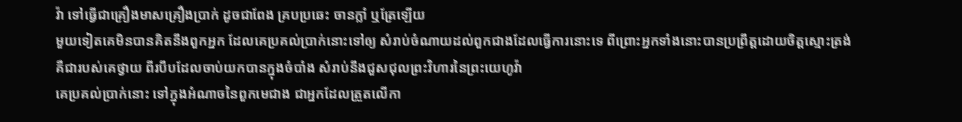វ៉ា ទៅធ្វើជាគ្រឿងមាសគ្រឿងប្រាក់ ដូចជាពែង គ្របប្រឆេះ ចានក្លាំ ឬត្រែឡើយ
មួយទៀតគេមិនបានគិតនឹងពួកអ្នក ដែលគេប្រគល់ប្រាក់នោះទៅឲ្យ សំរាប់ចំណាយដល់ពួកជាងដែលធ្វើការនោះទេ ពីព្រោះអ្នកទាំងនោះបានប្រព្រឹត្តដោយចិត្តស្មោះត្រង់
គឺជារបស់គេថ្វាយ ពីរបឹបដែលចាប់យកបានក្នុងចំបាំង សំរាប់នឹងជួសជុលព្រះវិហារនៃព្រះយេហូវ៉ា
គេប្រគល់ប្រាក់នោះ ទៅក្នុងអំណាចនៃពួកមេជាង ជាអ្នកដែលត្រួតលើកា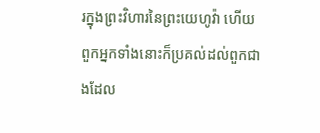រក្នុងព្រះវិហារនៃព្រះយេហូវ៉ា ហើយពួកអ្នកទាំងនោះក៏ប្រគល់ដល់ពួកជាងដែល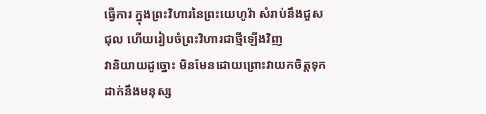ធ្វើការ ក្នុងព្រះវិហារនៃព្រះយេហូវ៉ា សំរាប់នឹងជួសជុល ហើយរៀបចំព្រះវិហារជាថ្មីឡើងវិញ
វានិយាយដូច្នោះ មិនមែនដោយព្រោះវាយកចិត្តទុកដាក់នឹងមនុស្ស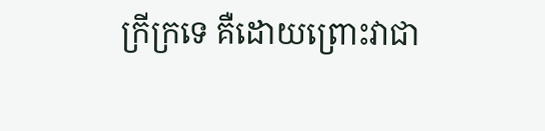ក្រីក្រទេ គឺដោយព្រោះវាជា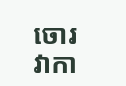ចោរ វាកា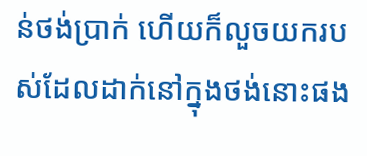ន់ថង់ប្រាក់ ហើយក៏លួចយករបស់ដែលដាក់នៅក្នុងថង់នោះផង